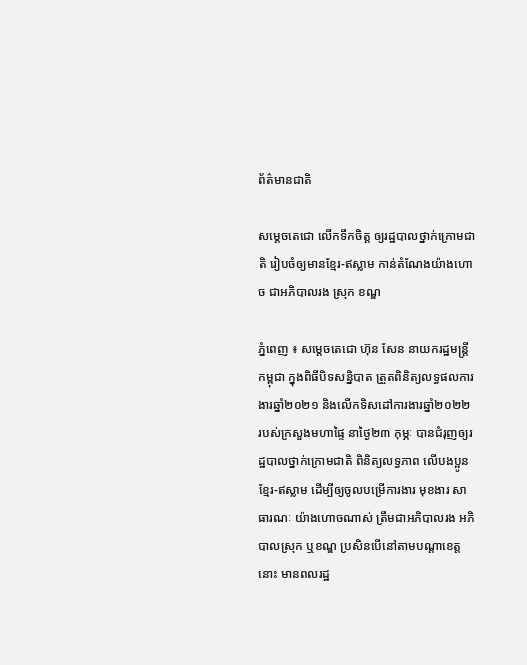ព័ត៌មានជាតិ

សម្តេចតេជោ លើកទឹកចិត្ត ឲ្យរដ្ឋបាលថ្នាក់ក្រោមជាតិ រៀបចំឲ្យមានខ្មែរ-ឥស្លាម កាន់តំណែងយ៉ាងហោច ជាអភិបាលរង ស្រុក ខណ្ឌ

ភ្នំពេញ ៖ សម្តេចតេជោ ហ៊ុន សែន នាយករដ្ឋមន្ត្រីកម្ពុជា ក្នុងពិធីបិទសន្និបាត ត្រួតពិនិត្យលទ្ធផលការងារឆ្នាំ២០២១ និងលើកទិសដៅការងារឆ្នាំ២០២២ របស់ក្រសួងមហាផ្ទៃ នាថ្ងៃ២៣ កុម្ភៈ បានជំរុញឲ្យរដ្ឋបាលថ្នាក់ក្រោមជាតិ ពិនិត្យលទ្ធភាព លើបងប្អូនខ្មែរ-ឥស្លាម ដើម្បីឲ្យចូលបម្រើការងារ មុខងារ សាធារណៈ យ៉ាងហោចណាស់ ត្រឹមជាអភិបាលរង អភិបាលស្រុក ឬខណ្ឌ ប្រសិនបើនៅតាមបណ្តាខេត្តនោះ មានពលរដ្ឋ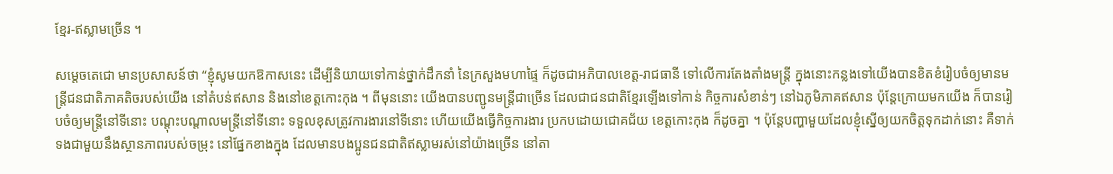ខ្មែរ-ឥស្លាមច្រើន ។

សម្តេចតេជោ មានប្រសាសន៍ថា “ខ្ញុំសូមយកឱកាសនេះ ដើម្បីនិយាយទៅកាន់ថ្នាក់ដឹកនាំ នៃក្រសួងមហាផ្ទៃ ក៏ដូចជាអភិបាលខេត្ត-រាជធានី ទៅលើការតែងតាំងមន្ត្រី ក្នុងនោះកន្លងទៅយើងបានខិតខំរៀបចំឲ្យមានមន្ត្រីជនជាតិភាគតិចរបស់យើង នៅតំបន់ឥសាន និងនៅខេត្តកោះកុង ។ ពីមុននោះ យើងបានបញ្ជូនមន្ត្រីជាច្រើន ដែលជាជនជាតិខ្មែរឡើងទៅកាន់ កិច្ចការសំខាន់ៗ នៅឯភូមិភាគឥសាន ប៉ុន្តែក្រោយមកយើង ក៏បានរៀបចំឲ្យមន្ត្រីនៅទីនោះ បណ្តុះបណ្តាលមន្ត្រីនៅទីនោះ ទទួលខុសត្រូវការងារនៅទីនោះ ហើយយើងធ្វើកិច្ចការងារ ប្រកបដោយជោគជ័យ ខេត្តកោះកុង ក៏ដូចគ្នា ។ ប៉ុន្តែបញ្ហាមួយដែលខ្ញុំស្នើឲ្យយកចិត្តទុកដាក់នោះ គឺទាក់ទងជាមួយនឹងស្ថានភាពរបស់ចម្រុះ នៅផ្នែកខាងក្នុង ដែលមានបងប្អូនជនជាតិឥស្លាមរស់នៅយ៉ាងច្រើន នៅតា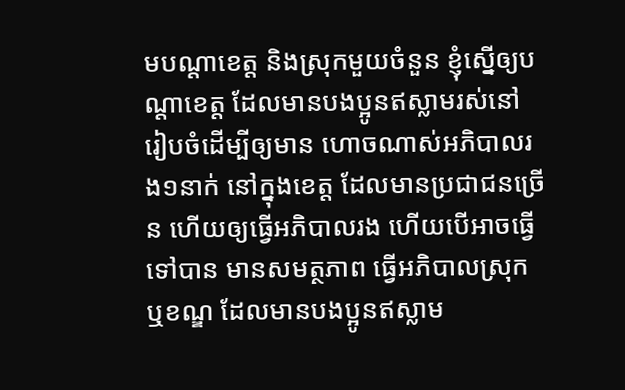មបណ្តាខេត្ត និងស្រុកមួយចំនួន ខ្ញុំស្នើឲ្យបណ្តាខេត្ត ដែលមានបងប្អូនឥស្លាមរស់នៅ រៀបចំដើម្បីឲ្យមាន ហោចណាស់អភិបាលរង១នាក់ នៅក្នុងខេត្ត ដែលមានប្រជាជនច្រើន ហើយឲ្យធ្វើអភិបាលរង ហើយបើអាចធ្វើទៅបាន មានសមត្ថភាព ធ្វើអភិបាលស្រុក ឬខណ្ឌ ដែលមានបងប្អូនឥស្លាម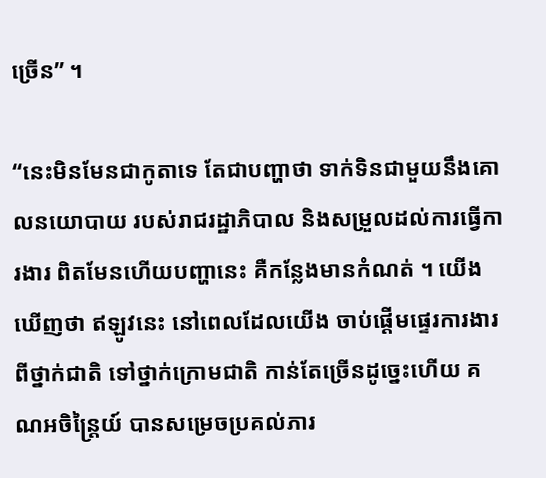ច្រើន” ។

“នេះមិនមែនជាកូតាទេ តែជាបញ្ហាថា ទាក់ទិនជាមួយនឹងគោលនយោបាយ របស់រាជរដ្ឋាភិបាល និងសម្រួលដល់ការធ្វើការងារ ពិតមែនហើយបញ្ហានេះ គឺកន្លែងមានកំណត់ ។ យើងឃើញថា ឥឡូវនេះ នៅពេលដែលយើង ចាប់ផ្តើមផ្ទេរការងារពីថ្នាក់ជាតិ ទៅថ្នាក់ក្រោមជាតិ កាន់តែច្រើនដូច្នេះហើយ គណអចិន្ត្រៃយ៍ បានសម្រេចប្រគល់ភារ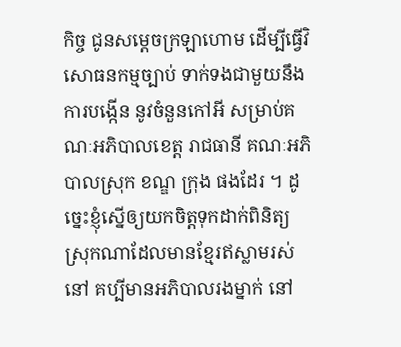កិច្ច ជូនសម្តេចក្រឡាហោម ដើម្បីធ្វើវិសោធនកម្មច្បាប់ ទាក់ទងជាមួយនឹងការបង្កើន នូវចំនួនកៅអី សម្រាប់គណៈអភិបាលខេត្ត រាជធានី គណៈអភិបាលស្រុក ខណ្ឌ ក្រុង ផងដែរ ។ ដូច្នេះខ្ញុំស្នើឲ្យយកចិត្តទុកដាក់ពិនិត្យ ស្រុកណាដែលមានខ្មែរឥស្លាមរស់នៅ គប្បីមានអភិបាលរងម្នាក់ នៅ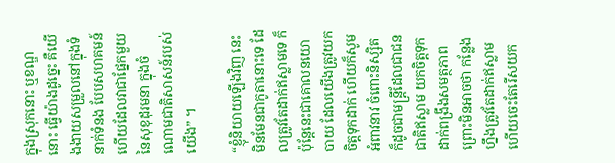ក្នុងស្រុកនោះ ឬខណ្ឌនោះ ធ្វើយ៉ាងដូច្នេះ គឺយើងងាយសម្រួលនៅក្នុងទំនាក់ទំនង បែបសហគមន៍ ហើយដែលវាជាផ្នែកមួយ នៃសុខុដុរមនា ក្នុងចំណោមជាតិសាសន៍របស់យើង” ។

“ខ្ញុំនិយាយឡើងវិញ នេះមិនមែនជាកូតានោះទេ ដែលត្រូវតែដាក់ឥស្លាមទេ ក៏ប៉ុន្តែនេះជាគោលនយោបាយ ដែលយើងត្រូវយកចិត្តទុកដាក់ ហើយក៏សូមអំពាវនាវ ចំពោះនិស្សិត ក៏ដូចជាមន្ត្រីដែលជាជនជាតិឥស្លាម យកចិត្តទុកដាក់ពង្រឹងសមត្ថភាព ព្រោះមិនអាចថា កន្លែងហ្នឹងត្រូវតែដាក់ឥស្លាម ហើយចេះតែរើសយក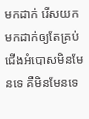មកដាក់ រើសយកមកដាក់ឲ្យតែគ្រប់ជើងអំបោសមិនមែនទេ គឺមិនមែនទេ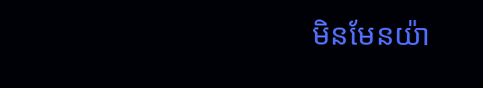មិនមែនយ៉ា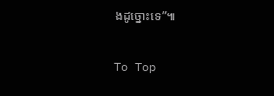ងដូច្នោះទេ”៕

To Top